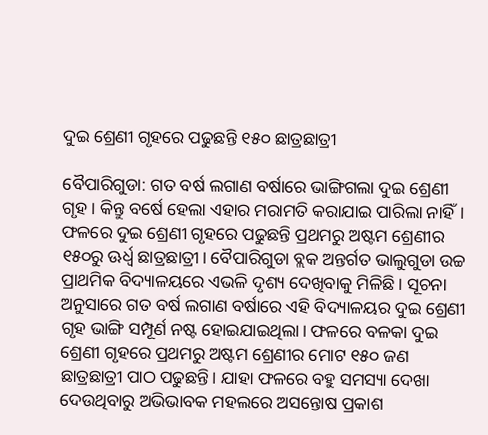ଦୁଇ ଶ୍ରେଣୀ ଗୃହରେ ପଢୁଛନ୍ତି ୧୫୦ ଛାତ୍ରଛାତ୍ରୀ

ବୈପାରିଗୁଡା: ଗତ ବର୍ଷ ଲଗାଣ ବର୍ଷାରେ ଭାଙ୍ଗିଗଲା ଦୁଇ ଶ୍ରେଣୀ ଗୃହ। କିନ୍ତୁ ବର୍ଷେ ହେଲା ଏହାର ମରାମତି କରାଯାଇ ପାରିଲା ନାହିଁ। ଫଳରେ ଦୁଇ ଶ୍ରେଣୀ ଗୃହରେ ପଢୁଛନ୍ତି ପ୍ରଥମରୁ ଅଷ୍ଟମ ଶ୍ରେଣୀର ୧୫୦ରୁ ଊର୍ଧ୍ବ ଛାତ୍ରଛାତ୍ରୀ। ବୈପାରିଗୁଡା ବ୍ଲକ ଅନ୍ତର୍ଗତ ଭାଲୁଗୁଡା ଉଚ୍ଚ ପ୍ରାଥମିକ ବିଦ୍ୟାଳୟରେ ଏଭଳି ଦୃଶ୍ୟ ଦେଖିବାକୁ ମିଳିଛି। ସୂଚନା ଅନୁସାରେ ଗତ ବର୍ଷ ଲଗାଣ ବର୍ଷାରେ ଏହି ବିଦ୍ୟାଳୟର ଦୁଇ ଶ୍ରେଣୀ ଗୃହ ଭାଙ୍ଗି ସମ୍ପୂର୍ଣ ନଷ୍ଟ ହୋଇଯାଇଥିଲା। ଫଳରେ ବଳକା ଦୁଇ ଶ୍ରେଣୀ ଗୃହରେ ପ୍ରଥମରୁ ଅଷ୍ଟମ ଶ୍ରେଣୀର ମୋଟ ୧୫୦ ଜଣ ଛାତ୍ରଛାତ୍ରୀ ପାଠ ପଢୁଛନ୍ତି। ଯାହା ଫଳରେ ବହୁ ସମସ୍ୟା ଦେଖା ଦେଉଥିବାରୁ ଅଭିଭାବକ ମହଲରେ ଅସନ୍ତୋଷ ପ୍ରକାଶ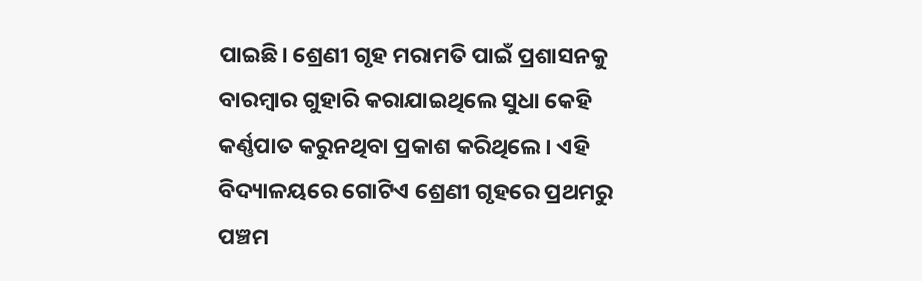ପାଇଛି। ଶ୍ରେଣୀ ଗୃହ ମରାମତି ପାଇଁ ପ୍ରଶାସନକୁ ବାରମ୍ବାର ଗୁହାରି କରାଯାଇଥିଲେ ସୁଧା କେହି କର୍ଣ୍ଣପାତ କରୁନଥିବା ପ୍ରକାଶ କରିଥିଲେ। ଏହି ବିଦ୍ୟାଳୟରେ ଗୋଟିଏ ଶ୍ରେଣୀ ଗୃହରେ ପ୍ରଥମରୁ ପଞ୍ଚମ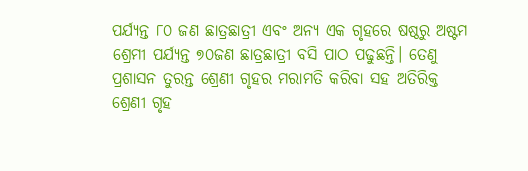ପର୍ଯ୍ୟନ୍ତ ୮୦ ଜଣ ଛାତ୍ରଛାତ୍ରୀ ଏବଂ ଅନ୍ୟ ଏକ ଗୃହରେ ଷଷ୍ଠରୁ ଅଷ୍ଟମ ଶ୍ରେମୀ ପର୍ଯ୍ୟନ୍ତ ୭୦ଜଣ ଛାତ୍ରଛାତ୍ରୀ ବସି ପାଠ ପଢୁଛନ୍ତି। ତେଣୁ ପ୍ରଶାସନ ତୁରନ୍ତ ଶ୍ରେଣୀ ଗୃହର ମରାମତି କରିବା ସହ ଅତିରିକ୍ତ ଶ୍ରେଣୀ ଗୃହ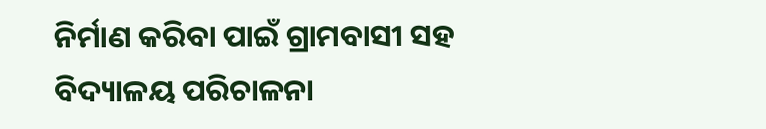ନିର୍ମାଣ କରିବା ପାଇଁ ଗ୍ରାମବାସୀ ସହ ବିଦ୍ୟାଳୟ ପରିଚାଳନା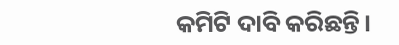କମିଟି ଦାବି କରିଛନ୍ତି।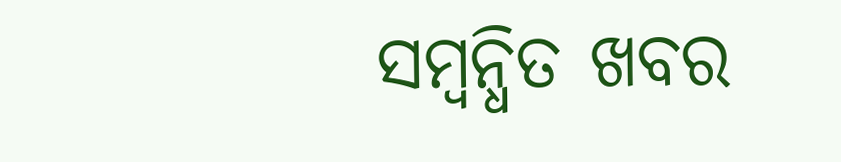ସମ୍ବନ୍ଧିତ ଖବର